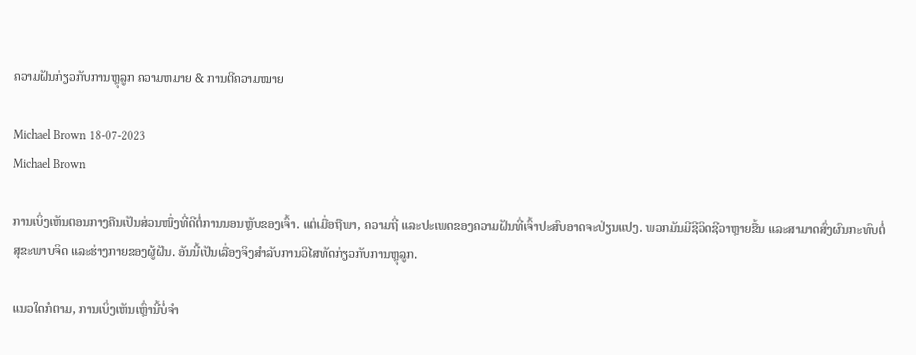ຄວາມຝັນກ່ຽວກັບການຫຼຸລູກ ຄວາມຫມາຍ & ການຕີຄວາມໝາຍ

Michael Brown 18-07-2023
Michael Brown

ການເບິ່ງເຫັນຕອນກາງຄືນເປັນສ່ວນໜຶ່ງທີ່ດີຕໍ່ການນອນຫຼັບຂອງເຈົ້າ. ແຕ່ເມື່ອຖືພາ, ຄວາມຖີ່ ແລະປະເພດຂອງຄວາມຝັນທີ່ເຈົ້າປະສົບອາດຈະປ່ຽນແປງ. ພວກມັນມີຊີວິດຊີວາຫຼາຍຂື້ນ ແລະສາມາດສົ່ງຜົນກະທົບຕໍ່ສຸຂະພາບຈິດ ແລະຮ່າງກາຍຂອງຜູ້ຝັນ. ອັນນີ້ເປັນເລື່ອງຈິງສຳລັບການວິໄສທັດກ່ຽວກັບການຫຼຸລູກ.

ແນວໃດກໍຕາມ, ການເບິ່ງເຫັນເຫຼົ່ານີ້ບໍ່ຈຳ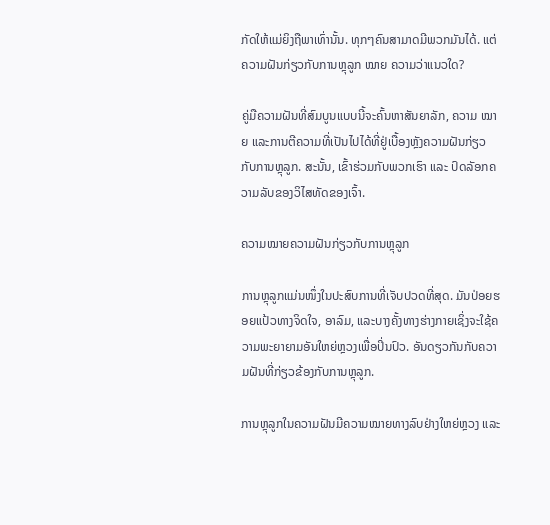ກັດໃຫ້ແມ່ຍິງຖືພາເທົ່ານັ້ນ. ທຸກໆຄົນສາມາດມີພວກມັນໄດ້. ແຕ່ຄວາມຝັນກ່ຽວກັບການຫຼຸລູກ ໝາຍ ຄວາມວ່າແນວໃດ?

ຄູ່ມືຄວາມຝັນທີ່ສົມບູນແບບນີ້ຈະຄົ້ນຫາສັນຍາລັກ, ຄວາມ ໝາຍ ແລະການຕີຄວາມທີ່ເປັນໄປໄດ້ທີ່ຢູ່ເບື້ອງຫຼັງຄວາມຝັນກ່ຽວກັບການຫຼຸລູກ. ສະນັ້ນ, ເຂົ້າຮ່ວມກັບພວກເຮົາ ແລະ ປົດລັອກຄວາມລັບຂອງວິໄສທັດຂອງເຈົ້າ.

ຄວາມໝາຍຄວາມຝັນກ່ຽວກັບການຫຼຸລູກ

ການຫຼຸລູກແມ່ນໜຶ່ງໃນປະສົບການທີ່ເຈັບປວດທີ່ສຸດ. ມັນປ່ອຍຮອຍແປ້ວທາງຈິດໃຈ, ອາລົມ, ແລະບາງຄັ້ງທາງຮ່າງກາຍເຊິ່ງຈະໃຊ້ຄວາມພະຍາຍາມອັນໃຫຍ່ຫຼວງເພື່ອປິ່ນປົວ. ອັນດຽວກັນກັບຄວາມຝັນທີ່ກ່ຽວຂ້ອງກັບການຫຼຸລູກ.

ການຫຼຸລູກໃນຄວາມຝັນມີຄວາມໝາຍທາງລົບຢ່າງໃຫຍ່ຫຼວງ ແລະ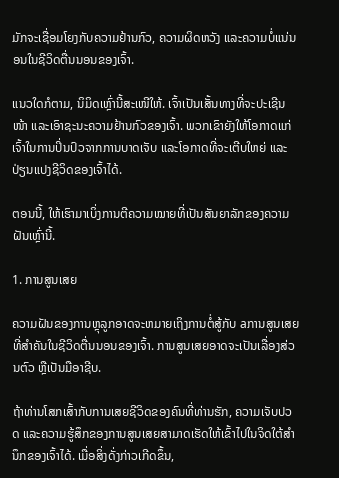ມັກຈະເຊື່ອມໂຍງກັບຄວາມຢ້ານກົວ, ຄວາມຜິດຫວັງ ແລະຄວາມບໍ່ແນ່ນອນໃນຊີວິດຕື່ນນອນຂອງເຈົ້າ.

ແນວໃດກໍຕາມ, ນິມິດເຫຼົ່ານີ້ສະເໜີໃຫ້. ເຈົ້າເປັນເສັ້ນທາງທີ່ຈະປະເຊີນ ໜ້າ ແລະເອົາຊະນະຄວາມຢ້ານກົວຂອງເຈົ້າ. ພວກເຂົາຍັງໃຫ້ໂອກາດແກ່ເຈົ້າໃນການປິ່ນປົວຈາກການບາດເຈັບ ແລະໂອກາດທີ່ຈະເຕີບໃຫຍ່ ແລະປ່ຽນແປງຊີວິດຂອງເຈົ້າໄດ້.

ຕອນນີ້, ໃຫ້ເຮົາມາເບິ່ງການຕີຄວາມໝາຍທີ່ເປັນສັນຍາລັກຂອງຄວາມຝັນເຫຼົ່ານີ້.

1. ການສູນເສຍ

ຄວາມຝັນຂອງການຫຼຸລູກອາດຈະຫມາຍເຖິງການຕໍ່ສູ້ກັບ aການສູນເສຍທີ່ສໍາຄັນໃນຊີວິດຕື່ນນອນຂອງເຈົ້າ. ການສູນເສຍອາດຈະເປັນເລື່ອງສ່ວນຕົວ ຫຼືເປັນມືອາຊີບ.

ຖ້າທ່ານໂສກເສົ້າກັບການເສຍຊີວິດຂອງຄົນທີ່ທ່ານຮັກ, ຄວາມເຈັບປວດ ແລະຄວາມຮູ້ສຶກຂອງການສູນເສຍສາມາດເຮັດໃຫ້ເຂົ້າໄປໃນຈິດໃຕ້ສຳນຶກຂອງເຈົ້າໄດ້. ເມື່ອສິ່ງດັ່ງກ່າວເກີດຂຶ້ນ,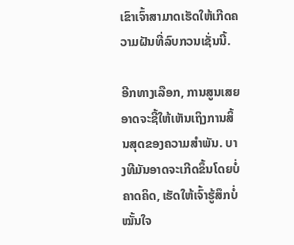ເຂົາເຈົ້າສາມາດເຮັດໃຫ້ເກີດຄວາມຝັນທີ່ລົບກວນເຊັ່ນນີ້.

ອີກທາງເລືອກ, ການສູນເສຍອາດຈະຊີ້ໃຫ້ເຫັນເຖິງການສິ້ນສຸດຂອງຄວາມສໍາພັນ. ບາງທີມັນອາດຈະເກີດຂຶ້ນໂດຍບໍ່ຄາດຄິດ, ເຮັດໃຫ້ເຈົ້າຮູ້ສຶກບໍ່ໝັ້ນໃຈ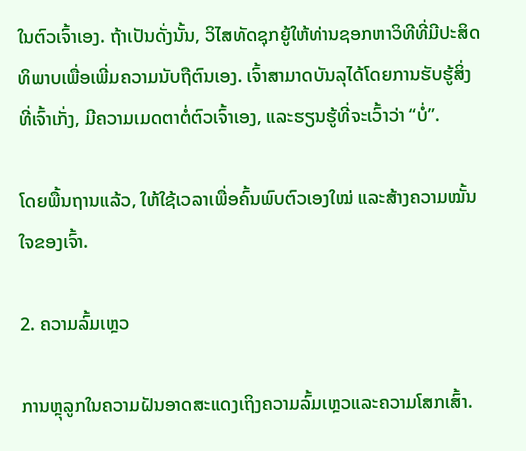ໃນຕົວເຈົ້າເອງ. ຖ້າເປັນດັ່ງນັ້ນ, ວິໄສທັດຊຸກຍູ້ໃຫ້ທ່ານຊອກຫາວິທີທີ່ມີປະສິດທິພາບເພື່ອເພີ່ມຄວາມນັບຖືຕົນເອງ. ເຈົ້າສາມາດບັນລຸໄດ້ໂດຍການຮັບຮູ້ສິ່ງທີ່ເຈົ້າເກັ່ງ, ມີຄວາມເມດຕາຕໍ່ຕົວເຈົ້າເອງ, ແລະຮຽນຮູ້ທີ່ຈະເວົ້າວ່າ “ບໍ່”.

ໂດຍພື້ນຖານແລ້ວ, ໃຫ້ໃຊ້ເວລາເພື່ອຄົ້ນພົບຕົວເອງໃໝ່ ແລະສ້າງຄວາມໝັ້ນໃຈຂອງເຈົ້າ.

2. ຄວາມລົ້ມເຫຼວ

ການຫຼຸລູກໃນຄວາມຝັນອາດສະແດງເຖິງຄວາມລົ້ມເຫຼວແລະຄວາມໂສກເສົ້າ.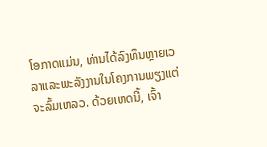ໂອກາດແມ່ນ, ທ່ານໄດ້ລົງທຶນຫຼາຍເວລາແລະພະລັງງານໃນໂຄງການພຽງແຕ່ຈະລົ້ມເຫລວ. ດ້ວຍເຫດນີ້, ເຈົ້າ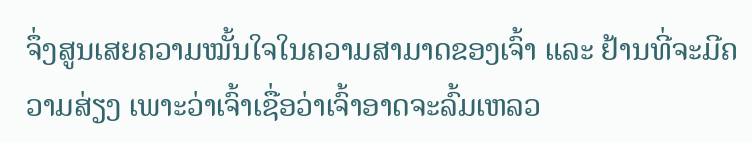ຈຶ່ງສູນເສຍຄວາມໝັ້ນໃຈໃນຄວາມສາມາດຂອງເຈົ້າ ແລະ ຢ້ານທີ່ຈະມີຄວາມສ່ຽງ ເພາະວ່າເຈົ້າເຊື່ອວ່າເຈົ້າອາດຈະລົ້ມເຫລວ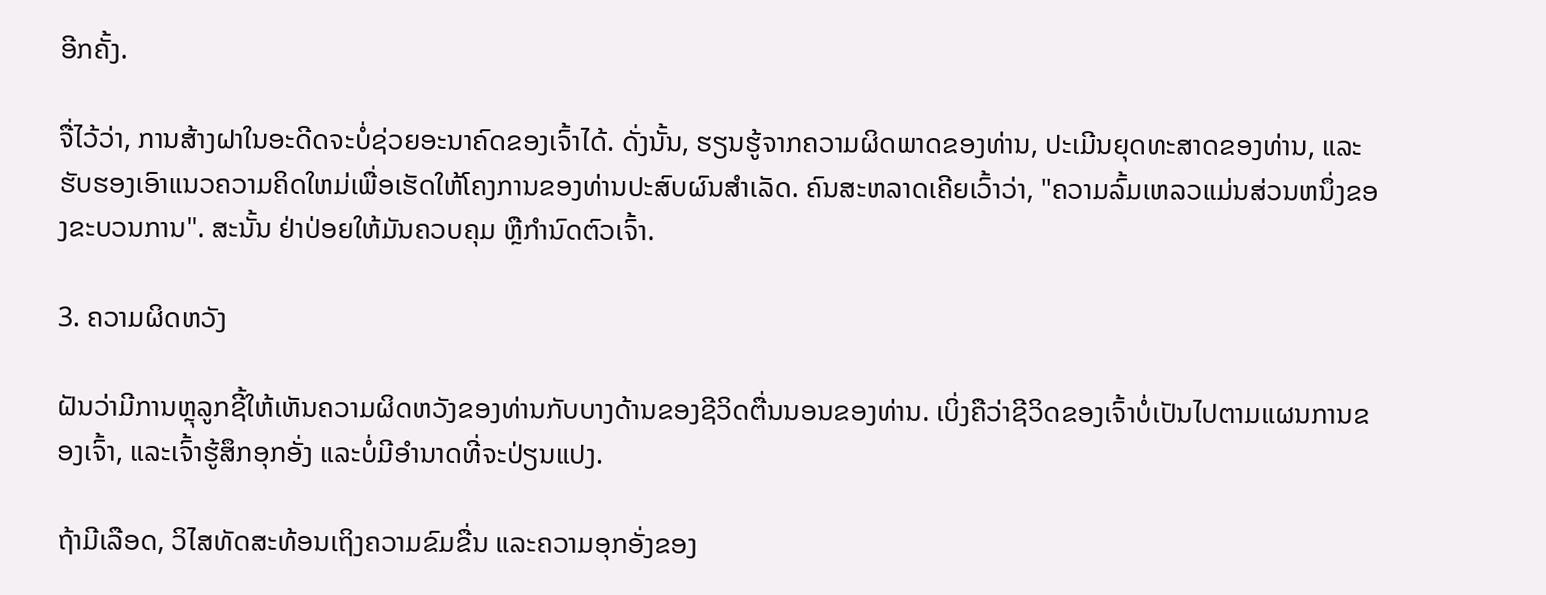ອີກຄັ້ງ.

ຈື່ໄວ້ວ່າ, ການສ້າງຝາໃນອະດີດຈະບໍ່ຊ່ວຍອະນາຄົດຂອງເຈົ້າໄດ້. ດັ່ງນັ້ນ, ຮຽນຮູ້ຈາກຄວາມຜິດພາດຂອງທ່ານ, ປະເມີນຍຸດທະສາດຂອງທ່ານ, ແລະຮັບຮອງເອົາແນວຄວາມຄິດໃຫມ່ເພື່ອເຮັດໃຫ້ໂຄງການຂອງທ່ານປະສົບຜົນສໍາເລັດ. ຄົນສະຫລາດເຄີຍເວົ້າວ່າ, "ຄວາມລົ້ມເຫລວແມ່ນສ່ວນຫນຶ່ງຂອງຂະບວນການ". ສະນັ້ນ ຢ່າປ່ອຍໃຫ້ມັນຄວບຄຸມ ຫຼືກຳນົດຕົວເຈົ້າ.

3. ຄວາມຜິດຫວັງ

ຝັນວ່າມີການຫຼຸລູກຊີ້ໃຫ້ເຫັນຄວາມຜິດຫວັງຂອງທ່ານກັບບາງດ້ານຂອງຊີວິດຕື່ນນອນຂອງທ່ານ. ເບິ່ງຄືວ່າຊີວິດຂອງເຈົ້າບໍ່ເປັນໄປຕາມແຜນການຂອງເຈົ້າ, ແລະເຈົ້າຮູ້ສຶກອຸກອັ່ງ ແລະບໍ່ມີອຳນາດທີ່ຈະປ່ຽນແປງ.

ຖ້າມີເລືອດ, ວິໄສທັດສະທ້ອນເຖິງຄວາມຂົມຂື່ນ ແລະຄວາມອຸກອັ່ງຂອງ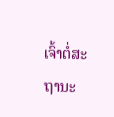ເຈົ້າຕໍ່ສະຖານະ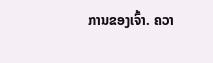ການຂອງເຈົ້າ. ຄວາ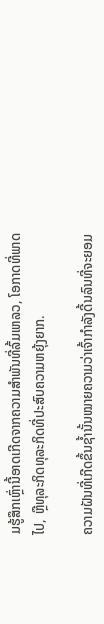ມຮູ້ສຶກເຫຼົ່ານີ້ອາດເກີດຈາກຄວາມສຳພັນທີ່ລົ້ມເຫລວ, ໂອກາດທີ່ພາດໄປ, ຫຼືທຸລະກິດທຸລະກິດທີ່ປະສົບຄວາມຫຍຸ້ງຍາກ.

ຄວາມຝັນທີ່ເກີດຂຶ້ນຊ້ຳນັ້ນໝາຍຄວາມວ່າເຈົ້າກຳລັງດີ້ນລົນທີ່ຈະຍອມ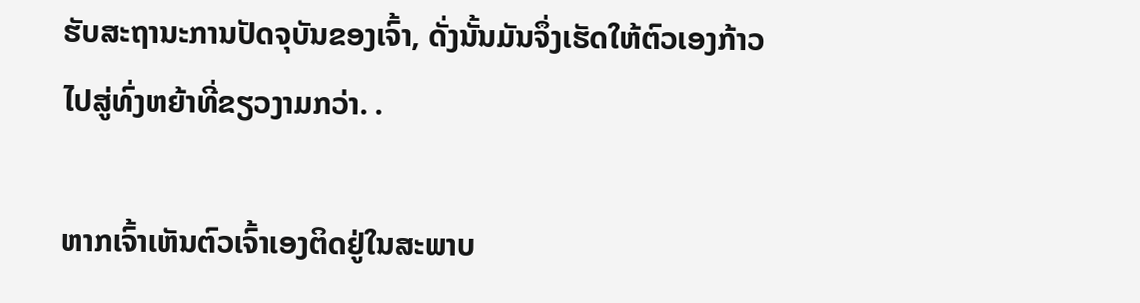ຮັບສະຖານະການປັດຈຸບັນຂອງເຈົ້າ, ດັ່ງນັ້ນມັນຈຶ່ງເຮັດໃຫ້ຕົວເອງກ້າວໄປສູ່ທົ່ງຫຍ້າທີ່ຂຽວງາມກວ່າ. .

ຫາກເຈົ້າເຫັນຕົວເຈົ້າເອງຕິດຢູ່ໃນສະພາບ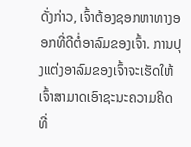ດັ່ງກ່າວ, ເຈົ້າຕ້ອງຊອກຫາທາງອອກທີ່ດີຕໍ່ອາລົມຂອງເຈົ້າ. ການປຸງແຕ່ງອາລົມຂອງເຈົ້າຈະເຮັດໃຫ້ເຈົ້າສາມາດເອົາຊະນະຄວາມຄິດທີ່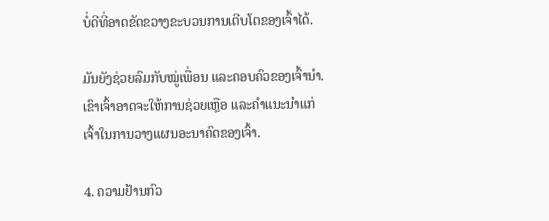ບໍ່ດີທີ່ອາດຂັດຂວາງຂະບວນການເຕີບໂຕຂອງເຈົ້າໄດ້.

ມັນຍັງຊ່ວຍລົມກັບໝູ່ເພື່ອນ ແລະຄອບຄົວຂອງເຈົ້ານຳ. ເຂົາເຈົ້າອາດຈະໃຫ້ການຊ່ວຍເຫຼືອ ແລະຄຳແນະນຳແກ່ເຈົ້າໃນການວາງແຜນອະນາຄົດຂອງເຈົ້າ.

4. ຄວາມຢ້ານກົວ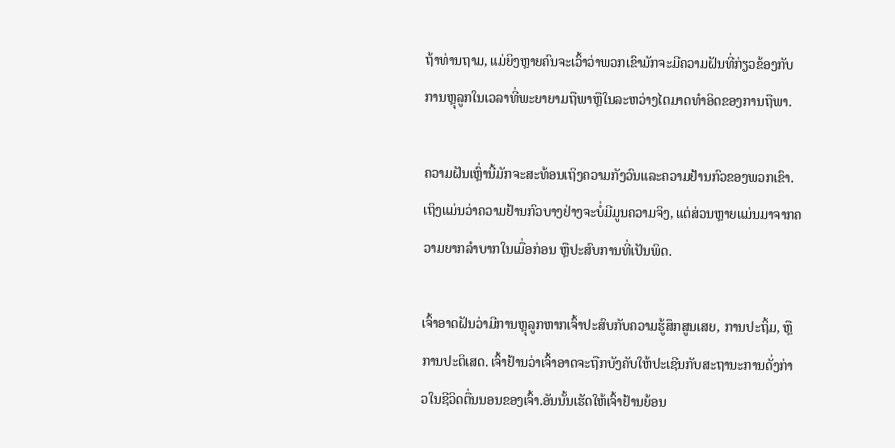ຖ້າທ່ານຖາມ, ແມ່ຍິງຫຼາຍຄົນຈະເວົ້າວ່າພວກເຂົາມັກຈະມີຄວາມຝັນທີ່ກ່ຽວຂ້ອງກັບການຫຼຸລູກໃນເວລາທີ່ພະຍາຍາມຖືພາຫຼືໃນລະຫວ່າງໄຕມາດທໍາອິດຂອງການຖືພາ.

ຄວາມຝັນເຫຼົ່ານີ້ມັກຈະສະທ້ອນເຖິງຄວາມກັງວົນແລະຄວາມຢ້ານກົວຂອງພວກເຂົາ. ເຖິງແມ່ນວ່າຄວາມຢ້ານກົວບາງຢ່າງຈະບໍ່ມີມູນຄວາມຈິງ, ແຕ່ສ່ວນຫຼາຍແມ່ນມາຈາກຄວາມຍາກລໍາບາກໃນເມື່ອກ່ອນ ຫຼືປະສົບການທີ່ເປັນພິດ.

ເຈົ້າອາດຝັນວ່າມີການຫຼຸລູກຫາກເຈົ້າປະສົບກັບຄວາມຮູ້ສຶກສູນເສຍ, ການປະຖິ້ມ, ຫຼືການປະຕິເສດ. ເຈົ້າຢ້ານວ່າເຈົ້າອາດຈະຖືກບັງຄັບໃຫ້ປະເຊີນກັບສະຖານະການດັ່ງກ່າວໃນຊີວິດຕື່ນນອນຂອງເຈົ້າ.ອັນນັ້ນເຮັດໃຫ້ເຈົ້າຢ້ານຍ້ອນ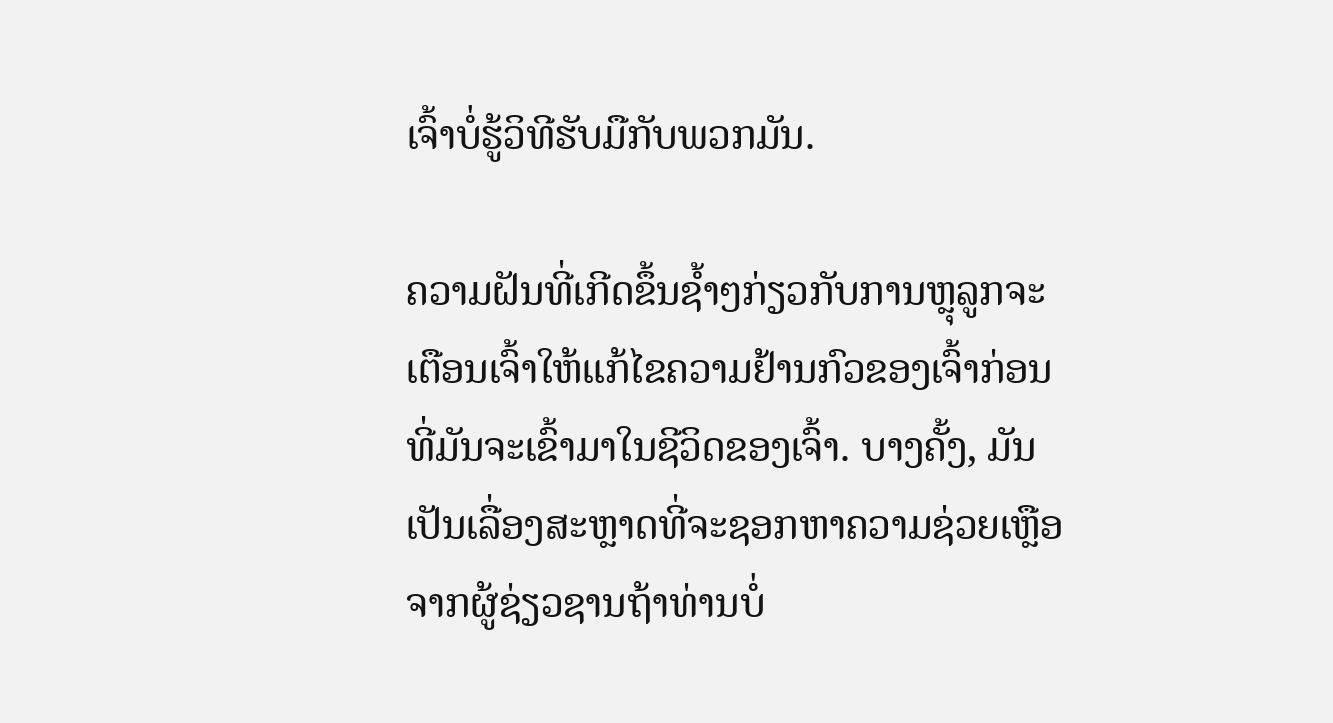ເຈົ້າບໍ່ຮູ້ວິທີຮັບມືກັບພວກມັນ.

ຄວາມຝັນທີ່ເກີດຂຶ້ນຊ້ຳໆກ່ຽວກັບການຫຼຸລູກຈະເຕືອນເຈົ້າໃຫ້ແກ້ໄຂຄວາມຢ້ານກົວຂອງເຈົ້າກ່ອນທີ່ມັນຈະເຂົ້າມາໃນຊີວິດຂອງເຈົ້າ. ບາງຄັ້ງ, ມັນເປັນເລື່ອງສະຫຼາດທີ່ຈະຊອກຫາຄວາມຊ່ວຍເຫຼືອຈາກຜູ້ຊ່ຽວຊານຖ້າທ່ານບໍ່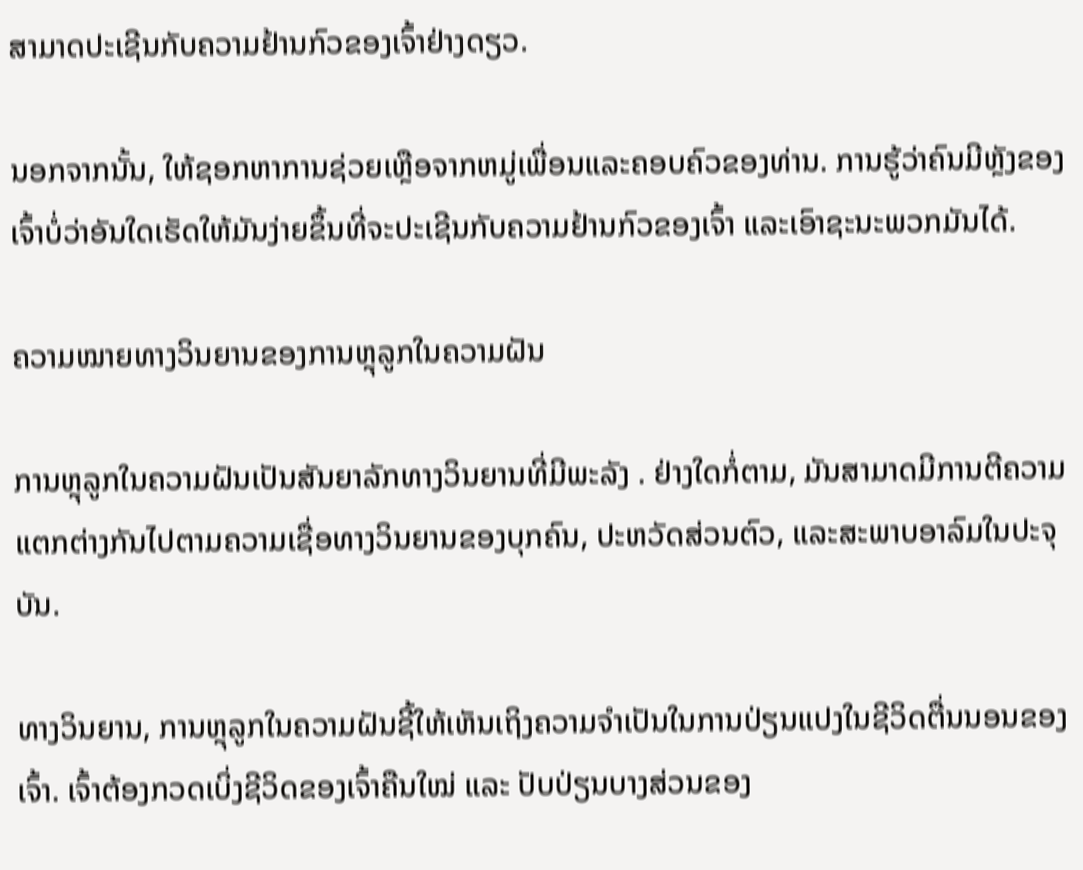ສາມາດປະເຊີນກັບຄວາມຢ້ານກົວຂອງເຈົ້າຢ່າງດຽວ.

ນອກຈາກນັ້ນ, ໃຫ້ຊອກຫາການຊ່ວຍເຫຼືອຈາກຫມູ່ເພື່ອນແລະຄອບຄົວຂອງທ່ານ. ການຮູ້ວ່າຄົນມີຫຼັງຂອງເຈົ້າບໍ່ວ່າອັນໃດເຮັດໃຫ້ມັນງ່າຍຂຶ້ນທີ່ຈະປະເຊີນກັບຄວາມຢ້ານກົວຂອງເຈົ້າ ແລະເອົາຊະນະພວກມັນໄດ້.

ຄວາມໝາຍທາງວິນຍານຂອງການຫຼຸລູກໃນຄວາມຝັນ

ການຫຼຸລູກໃນຄວາມຝັນເປັນສັນຍາລັກທາງວິນຍານທີ່ມີພະລັງ . ຢ່າງໃດກໍ່ຕາມ, ມັນສາມາດມີການຕີຄວາມແຕກຕ່າງກັນໄປຕາມຄວາມເຊື່ອທາງວິນຍານຂອງບຸກຄົນ, ປະຫວັດສ່ວນຕົວ, ແລະສະພາບອາລົມໃນປະຈຸບັນ.

ທາງວິນຍານ, ການຫຼຸລູກໃນຄວາມຝັນຊີ້ໃຫ້ເຫັນເຖິງຄວາມຈໍາເປັນໃນການປ່ຽນແປງໃນຊີວິດຕື່ນນອນຂອງເຈົ້າ. ເຈົ້າຕ້ອງກວດເບິ່ງຊີວິດຂອງເຈົ້າຄືນໃໝ່ ແລະ ປັບປ່ຽນບາງສ່ວນຂອງ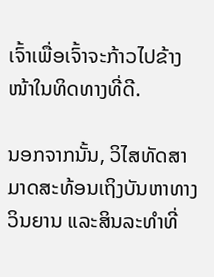ເຈົ້າເພື່ອເຈົ້າຈະກ້າວໄປຂ້າງໜ້າໃນທິດທາງທີ່ດີ.

ນອກຈາກນັ້ນ, ວິໄສທັດສາມາດສະທ້ອນເຖິງບັນຫາທາງວິນຍານ ແລະສິນລະທຳທີ່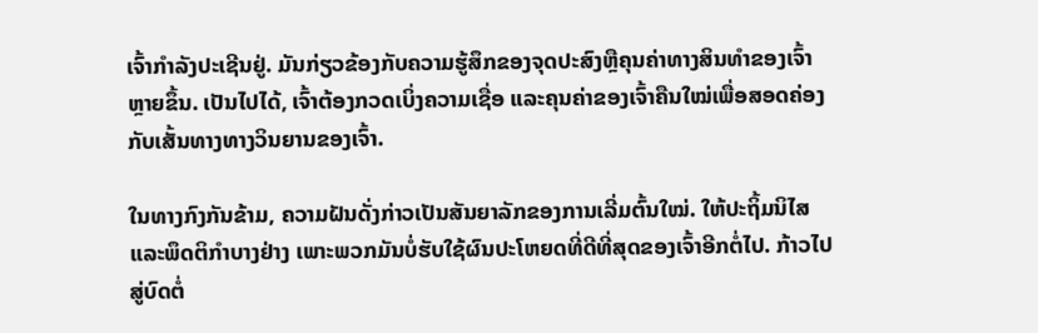ເຈົ້າກຳລັງປະເຊີນຢູ່. ມັນກ່ຽວຂ້ອງກັບຄວາມຮູ້ສຶກຂອງຈຸດປະສົງຫຼືຄຸນຄ່າທາງສິນທໍາຂອງເຈົ້າຫຼາຍຂຶ້ນ. ເປັນໄປໄດ້, ເຈົ້າຕ້ອງກວດເບິ່ງຄວາມເຊື່ອ ແລະຄຸນຄ່າຂອງເຈົ້າຄືນໃໝ່ເພື່ອສອດຄ່ອງກັບເສັ້ນທາງທາງວິນຍານຂອງເຈົ້າ.

ໃນທາງກົງກັນຂ້າມ, ຄວາມຝັນດັ່ງກ່າວເປັນສັນຍາລັກຂອງການເລີ່ມຕົ້ນໃໝ່. ໃຫ້ປະຖິ້ມນິໄສ ແລະພຶດຕິກຳບາງຢ່າງ ເພາະພວກມັນບໍ່ຮັບໃຊ້ຜົນປະໂຫຍດທີ່ດີທີ່ສຸດຂອງເຈົ້າອີກຕໍ່ໄປ. ກ້າວໄປສູ່ບົດຕໍ່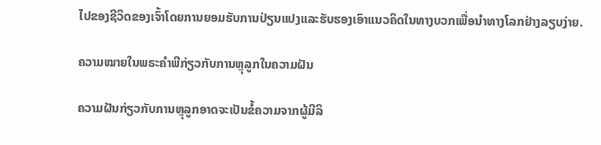ໄປຂອງຊີວິດຂອງເຈົ້າໂດຍການຍອມຮັບການປ່ຽນແປງແລະຮັບຮອງເອົາແນວຄິດໃນທາງບວກເພື່ອນໍາທາງໂລກຢ່າງລຽບງ່າຍ.

ຄວາມໝາຍໃນພຣະຄໍາພີກ່ຽວກັບການຫຼຸລູກໃນຄວາມຝັນ

ຄວາມຝັນກ່ຽວກັບການຫຼຸລູກອາດຈະເປັນຂໍ້ຄວາມຈາກຜູ້ມີລິ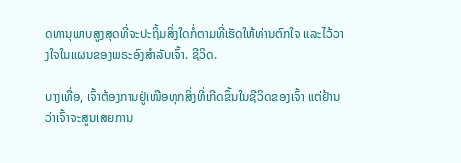ດທານຸພາບສູງສຸດທີ່ຈະປະຖິ້ມສິ່ງໃດກໍ່ຕາມທີ່ເຮັດໃຫ້ທ່ານຕົກໃຈ ແລະໄວ້ວາງໃຈໃນແຜນຂອງພຣະອົງສຳລັບເຈົ້າ. ຊີວິດ.

ບາງເທື່ອ, ເຈົ້າຕ້ອງການຢູ່ເໜືອທຸກສິ່ງທີ່ເກີດຂຶ້ນໃນຊີວິດຂອງເຈົ້າ ແຕ່ຢ້ານວ່າເຈົ້າຈະສູນເສຍການ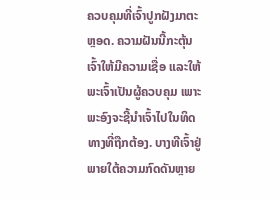ຄວບຄຸມທີ່ເຈົ້າປູກຝັງມາຕະຫຼອດ. ຄວາມຝັນນີ້ກະຕຸ້ນເຈົ້າໃຫ້ມີຄວາມເຊື່ອ ແລະໃຫ້ພະເຈົ້າເປັນຜູ້ຄວບຄຸມ ເພາະພະອົງຈະຊີ້ນໍາເຈົ້າໄປໃນທິດທາງທີ່ຖືກຕ້ອງ. ບາງທີເຈົ້າຢູ່ພາຍໃຕ້ຄວາມກົດດັນຫຼາຍ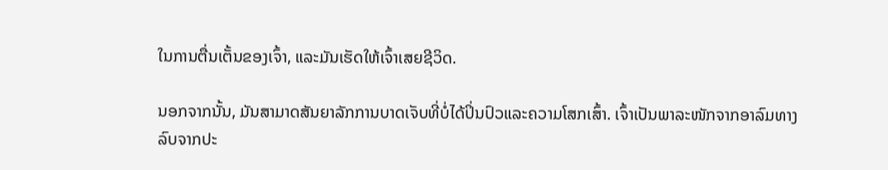ໃນການຕື່ນເຕັ້ນຂອງເຈົ້າ, ແລະມັນເຮັດໃຫ້ເຈົ້າເສຍຊີວິດ.

ນອກຈາກນັ້ນ, ມັນສາມາດສັນຍາລັກການບາດເຈັບທີ່ບໍ່ໄດ້ປິ່ນປົວແລະຄວາມໂສກເສົ້າ. ເຈົ້າເປັນພາລະໜັກຈາກອາລົມທາງລົບຈາກປະ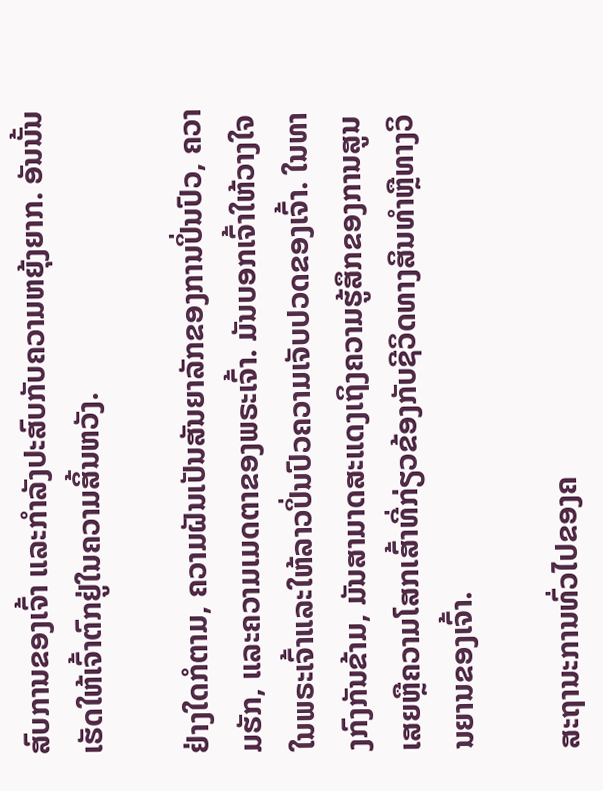ສົບການຂອງເຈົ້າ ແລະກຳລັງປະສົບກັບຄວາມຫຍຸ້ງຍາກ. ອັນນັ້ນເຮັດໃຫ້ເຈົ້າຕົກຢູ່ໃນຄວາມສິ້ນຫວັງ.

ຢ່າງໃດກໍຕາມ, ຄວາມຝັນເປັນສັນຍາລັກຂອງການປິ່ນປົວ, ຄວາມຮັກ, ແລະຄວາມເມດຕາຂອງພຣະເຈົ້າ. ມັນບອກເຈົ້າໃຫ້ວາງໃຈໃນພຣະເຈົ້າແລະໃຫ້ລາວປິ່ນປົວຄວາມເຈັບປວດຂອງເຈົ້າ. ໃນທາງກົງກັນຂ້າມ, ມັນສາມາດສະແດງເຖິງຄວາມຮູ້ສຶກຂອງການສູນເສຍຫຼືຄວາມໂສກເສົ້າທີ່ກ່ຽວຂ້ອງກັບຊີວິດທາງສິນທໍາຫຼືທາງວິນຍານຂອງເຈົ້າ.

ສະຖານະການທົ່ວໄປຂອງຄ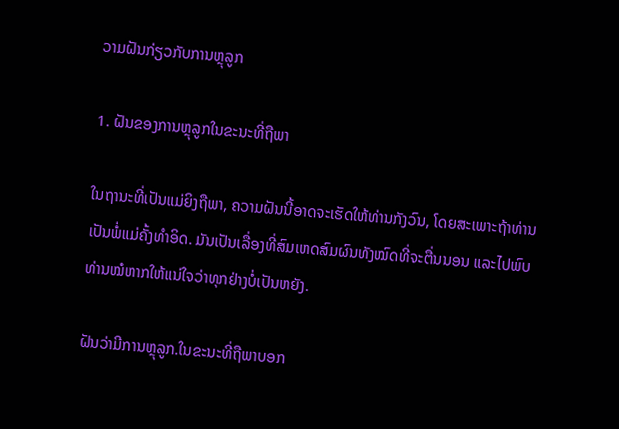ວາມຝັນກ່ຽວກັບການຫຼຸລູກ

1. ຝັນຂອງການຫຼຸລູກໃນຂະນະທີ່ຖືພາ

ໃນຖານະທີ່ເປັນແມ່ຍິງຖືພາ, ຄວາມຝັນນີ້ອາດຈະເຮັດໃຫ້ທ່ານກັງວົນ, ໂດຍສະເພາະຖ້າທ່ານເປັນພໍ່ແມ່ຄັ້ງທໍາອິດ. ມັນເປັນເລື່ອງທີ່ສົມເຫດສົມຜົນທັງໝົດທີ່ຈະຕື່ນນອນ ແລະໄປພົບທ່ານໝໍຫາກໃຫ້ແນ່ໃຈວ່າທຸກຢ່າງບໍ່ເປັນຫຍັງ.

ຝັນວ່າມີການຫຼຸລູກ.ໃນຂະນະທີ່ຖືພາບອກ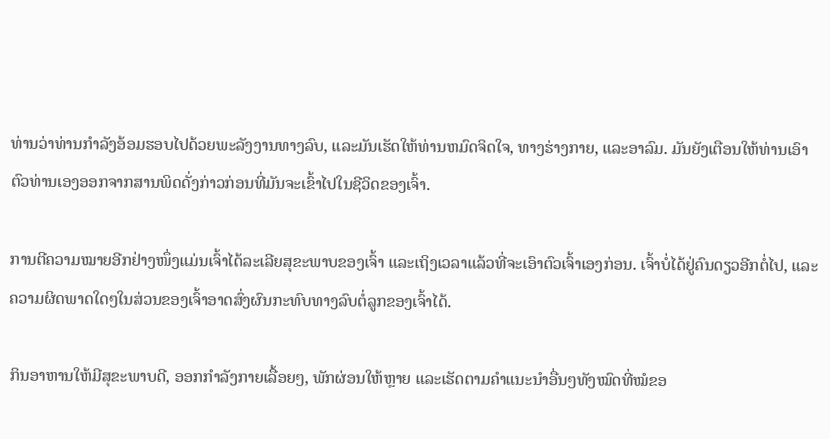ທ່ານວ່າທ່ານກໍາລັງອ້ອມຮອບໄປດ້ວຍພະລັງງານທາງລົບ, ແລະມັນເຮັດໃຫ້ທ່ານຫມົດຈິດໃຈ, ທາງຮ່າງກາຍ, ແລະອາລົມ. ມັນຍັງເຕືອນໃຫ້ທ່ານເອົາຕົວທ່ານເອງອອກຈາກສານພິດດັ່ງກ່າວກ່ອນທີ່ມັນຈະເຂົ້າໄປໃນຊີວິດຂອງເຈົ້າ.

ການຕີຄວາມໝາຍອີກຢ່າງໜຶ່ງແມ່ນເຈົ້າໄດ້ລະເລີຍສຸຂະພາບຂອງເຈົ້າ ແລະເຖິງເວລາແລ້ວທີ່ຈະເອົາຕົວເຈົ້າເອງກ່ອນ. ເຈົ້າບໍ່ໄດ້ຢູ່ຄົນດຽວອີກຕໍ່ໄປ, ແລະຄວາມຜິດພາດໃດໆໃນສ່ວນຂອງເຈົ້າອາດສົ່ງຜົນກະທົບທາງລົບຕໍ່ລູກຂອງເຈົ້າໄດ້.

ກິນອາຫານໃຫ້ມີສຸຂະພາບດີ, ອອກກຳລັງກາຍເລື້ອຍໆ, ພັກຜ່ອນໃຫ້ຫຼາຍ ແລະເຮັດຕາມຄຳແນະນຳອື່ນໆທັງໝົດທີ່ໝໍຂອ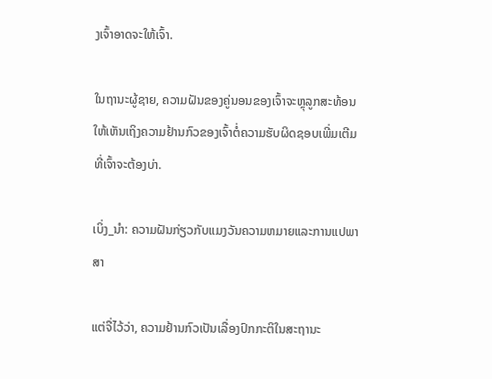ງເຈົ້າອາດຈະໃຫ້ເຈົ້າ.

ໃນຖານະຜູ້ຊາຍ, ຄວາມຝັນຂອງຄູ່ນອນຂອງເຈົ້າຈະຫຼຸລູກສະທ້ອນໃຫ້ເຫັນເຖິງຄວາມຢ້ານກົວຂອງເຈົ້າຕໍ່ຄວາມຮັບຜິດຊອບເພີ່ມເຕີມທີ່ເຈົ້າຈະຕ້ອງບ່າ.

ເບິ່ງ_ນຳ: ຄວາມຝັນກ່ຽວກັບແມງວັນຄວາມຫມາຍແລະການແປພາສາ

ແຕ່ຈື່ໄວ້ວ່າ, ຄວາມຢ້ານກົວເປັນເລື່ອງປົກກະຕິໃນສະຖານະ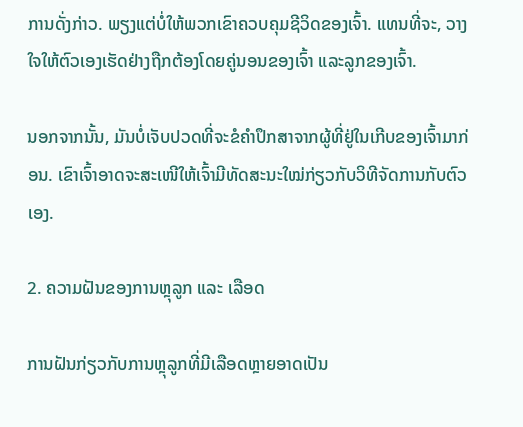ການດັ່ງກ່າວ. ພຽງແຕ່ບໍ່ໃຫ້ພວກເຂົາຄວບຄຸມຊີວິດຂອງເຈົ້າ. ແທນທີ່ຈະ, ວາງໃຈໃຫ້ຕົວເອງເຮັດຢ່າງຖືກຕ້ອງໂດຍຄູ່ນອນຂອງເຈົ້າ ແລະລູກຂອງເຈົ້າ.

ນອກຈາກນັ້ນ, ມັນບໍ່ເຈັບປວດທີ່ຈະຂໍຄໍາປຶກສາຈາກຜູ້ທີ່ຢູ່ໃນເກີບຂອງເຈົ້າມາກ່ອນ. ເຂົາເຈົ້າອາດຈະສະເໜີໃຫ້ເຈົ້າມີທັດສະນະໃໝ່ກ່ຽວກັບວິທີຈັດການກັບຕົວເອງ.

2. ຄວາມຝັນຂອງການຫຼຸລູກ ແລະ ເລືອດ

ການຝັນກ່ຽວກັບການຫຼຸລູກທີ່ມີເລືອດຫຼາຍອາດເປັນ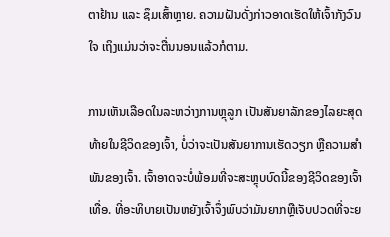ຕາຢ້ານ ແລະ ຊຶມເສົ້າຫຼາຍ. ຄວາມຝັນດັ່ງກ່າວອາດເຮັດໃຫ້ເຈົ້າກັງວົນໃຈ ເຖິງແມ່ນວ່າຈະຕື່ນນອນແລ້ວກໍຕາມ.

ການເຫັນເລືອດໃນລະຫວ່າງການຫຼຸລູກ ເປັນສັນຍາລັກຂອງໄລຍະສຸດທ້າຍໃນຊີວິດຂອງເຈົ້າ, ບໍ່ວ່າຈະເປັນສັນຍາການເຮັດວຽກ ຫຼືຄວາມສໍາພັນຂອງເຈົ້າ. ເຈົ້າອາດຈະບໍ່ພ້ອມທີ່ຈະສະຫຼຸບບົດນີ້ຂອງຊີວິດຂອງເຈົ້າເທື່ອ. ທີ່ອະທິບາຍເປັນຫຍັງເຈົ້າຈຶ່ງພົບວ່າມັນຍາກຫຼືເຈັບປວດທີ່ຈະຍ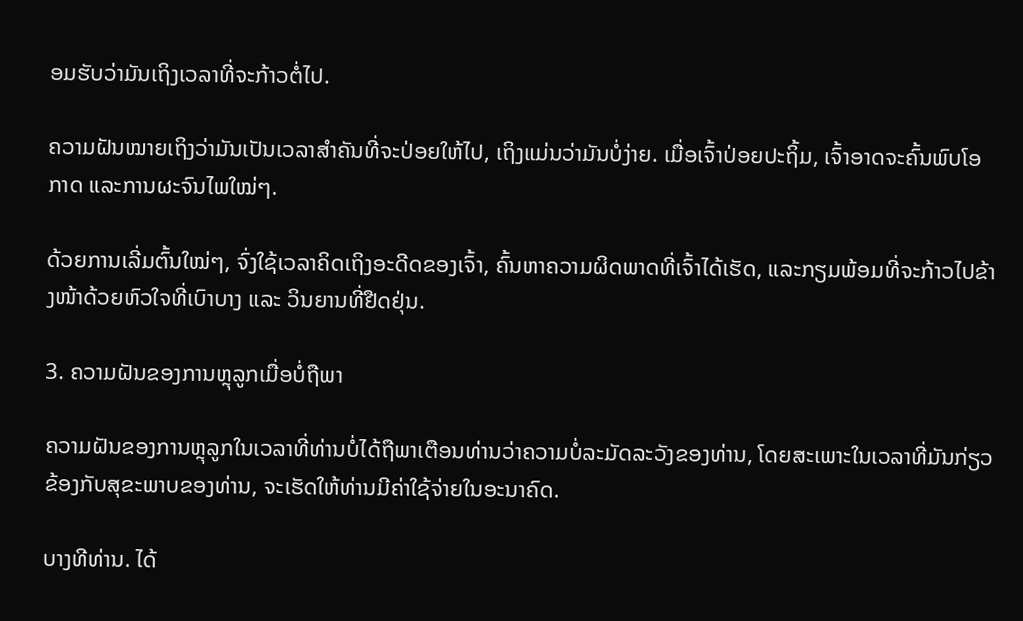ອມຮັບວ່າມັນເຖິງເວລາທີ່ຈະກ້າວຕໍ່ໄປ.

ຄວາມຝັນໝາຍເຖິງວ່າມັນເປັນເວລາສຳຄັນທີ່ຈະປ່ອຍໃຫ້ໄປ, ເຖິງແມ່ນວ່າມັນບໍ່ງ່າຍ. ເມື່ອເຈົ້າປ່ອຍປະຖິ້ມ, ເຈົ້າອາດຈະຄົ້ນພົບໂອກາດ ແລະການຜະຈົນໄພໃໝ່ໆ.

ດ້ວຍການເລີ່ມຕົ້ນໃໝ່ໆ, ຈົ່ງໃຊ້ເວລາຄິດເຖິງອະດີດຂອງເຈົ້າ, ຄົ້ນຫາຄວາມຜິດພາດທີ່ເຈົ້າໄດ້ເຮັດ, ແລະກຽມພ້ອມທີ່ຈະກ້າວໄປຂ້າງໜ້າດ້ວຍຫົວໃຈທີ່ເບົາບາງ ແລະ ວິນຍານທີ່ຢືດຢຸ່ນ.

3. ຄວາມຝັນຂອງການຫຼຸລູກເມື່ອບໍ່ຖືພາ

ຄວາມຝັນຂອງການຫຼຸລູກໃນເວລາທີ່ທ່ານບໍ່ໄດ້ຖືພາເຕືອນທ່ານວ່າຄວາມບໍ່ລະມັດລະວັງຂອງທ່ານ, ໂດຍສະເພາະໃນເວລາທີ່ມັນກ່ຽວຂ້ອງກັບສຸຂະພາບຂອງທ່ານ, ຈະເຮັດໃຫ້ທ່ານມີຄ່າໃຊ້ຈ່າຍໃນອະນາຄົດ.

ບາງທີທ່ານ. ໄດ້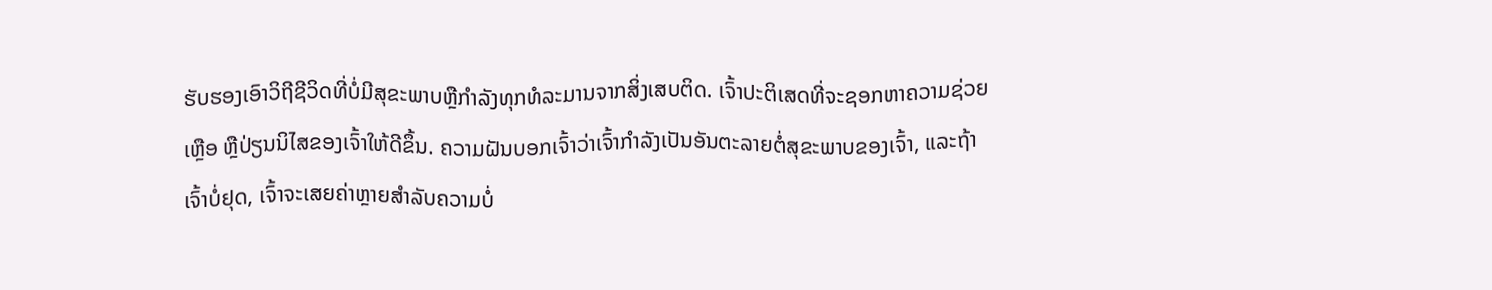ຮັບຮອງເອົາວິຖີຊີວິດທີ່ບໍ່ມີສຸຂະພາບຫຼືກໍາລັງທຸກທໍລະມານຈາກສິ່ງເສບຕິດ. ເຈົ້າປະຕິເສດທີ່ຈະຊອກຫາຄວາມຊ່ວຍເຫຼືອ ຫຼືປ່ຽນນິໄສຂອງເຈົ້າໃຫ້ດີຂຶ້ນ. ຄວາມຝັນບອກເຈົ້າວ່າເຈົ້າກໍາລັງເປັນອັນຕະລາຍຕໍ່ສຸຂະພາບຂອງເຈົ້າ, ແລະຖ້າເຈົ້າບໍ່ຢຸດ, ເຈົ້າຈະເສຍຄ່າຫຼາຍສຳລັບຄວາມບໍ່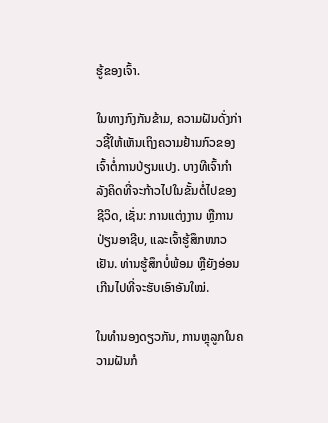ຮູ້ຂອງເຈົ້າ.

ໃນທາງກົງກັນຂ້າມ, ຄວາມຝັນດັ່ງກ່າວຊີ້ໃຫ້ເຫັນເຖິງຄວາມຢ້ານກົວຂອງເຈົ້າຕໍ່ການປ່ຽນແປງ. ບາງທີເຈົ້າກຳລັງຄິດທີ່ຈະກ້າວໄປໃນຂັ້ນຕໍ່ໄປຂອງຊີວິດ, ເຊັ່ນ: ການແຕ່ງງານ ຫຼືການປ່ຽນອາຊີບ, ແລະເຈົ້າຮູ້ສຶກໜາວເຢັນ. ທ່ານຮູ້ສຶກບໍ່ພ້ອມ ຫຼືຍັງອ່ອນເກີນໄປທີ່ຈະຮັບເອົາອັນໃໝ່.

ໃນທຳນອງດຽວກັນ, ການຫຼຸລູກໃນຄວາມຝັນກໍ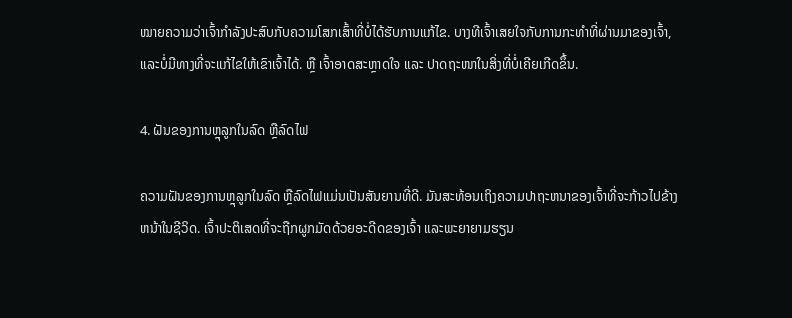ໝາຍຄວາມວ່າເຈົ້າກຳລັງປະສົບກັບຄວາມໂສກເສົ້າທີ່ບໍ່ໄດ້ຮັບການແກ້ໄຂ. ບາງທີເຈົ້າເສຍໃຈກັບການກະທໍາທີ່ຜ່ານມາຂອງເຈົ້າ, ແລະບໍ່ມີທາງທີ່ຈະແກ້ໄຂໃຫ້ເຂົາເຈົ້າໄດ້. ຫຼື ເຈົ້າອາດສະຫຼາດໃຈ ແລະ ປາດຖະໜາໃນສິ່ງທີ່ບໍ່ເຄີຍເກີດຂຶ້ນ.

4. ຝັນຂອງການຫຼຸລູກໃນລົດ ຫຼືລົດໄຟ

ຄວາມຝັນຂອງການຫຼຸລູກໃນລົດ ຫຼືລົດໄຟແມ່ນເປັນສັນຍານທີ່ດີ. ມັນສະທ້ອນເຖິງຄວາມປາຖະຫນາຂອງເຈົ້າທີ່ຈະກ້າວໄປຂ້າງຫນ້າໃນຊີວິດ. ເຈົ້າປະຕິເສດທີ່ຈະຖືກຜູກມັດດ້ວຍອະດີດຂອງເຈົ້າ ແລະພະຍາຍາມຮຽນ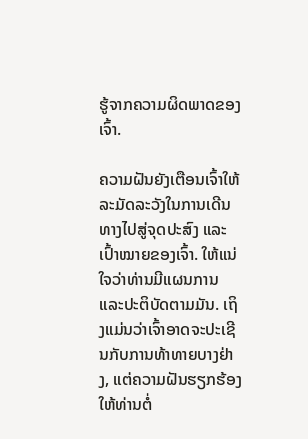ຮູ້ຈາກຄວາມຜິດພາດຂອງເຈົ້າ.

ຄວາມຝັນຍັງເຕືອນເຈົ້າໃຫ້ລະມັດລະວັງໃນການເດີນທາງໄປສູ່ຈຸດປະສົງ ແລະເປົ້າໝາຍຂອງເຈົ້າ. ໃຫ້ແນ່ໃຈວ່າທ່ານມີແຜນການແລະປະຕິບັດຕາມມັນ. ເຖິງແມ່ນວ່າເຈົ້າອາດຈະປະເຊີນກັບການທ້າທາຍບາງຢ່າງ, ແຕ່ຄວາມຝັນຮຽກຮ້ອງໃຫ້ທ່ານຕໍ່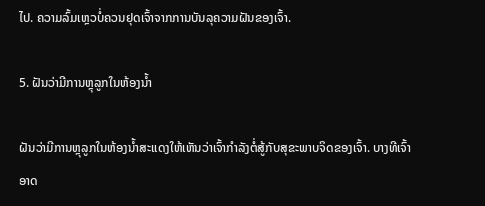ໄປ. ຄວາມລົ້ມເຫຼວບໍ່ຄວນຢຸດເຈົ້າຈາກການບັນລຸຄວາມຝັນຂອງເຈົ້າ.

5. ຝັນວ່າມີການຫຼຸລູກໃນຫ້ອງນ້ຳ

ຝັນວ່າມີການຫຼຸລູກໃນຫ້ອງນ້ຳສະແດງໃຫ້ເຫັນວ່າເຈົ້າກຳລັງຕໍ່ສູ້ກັບສຸຂະພາບຈິດຂອງເຈົ້າ. ບາງທີເຈົ້າອາດ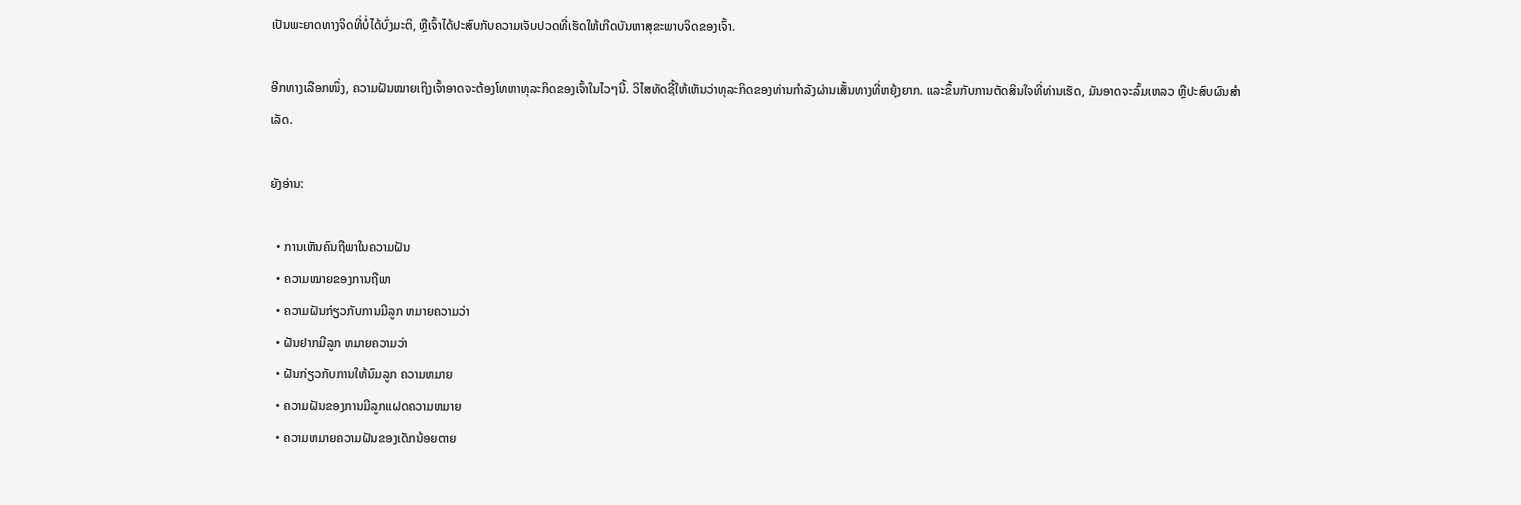ເປັນພະຍາດທາງຈິດທີ່ບໍ່ໄດ້ບົ່ງມະຕິ, ຫຼືເຈົ້າໄດ້ປະສົບກັບຄວາມເຈັບປວດທີ່ເຮັດໃຫ້ເກີດບັນຫາສຸຂະພາບຈິດຂອງເຈົ້າ.

ອີກທາງເລືອກໜຶ່ງ, ຄວາມຝັນໝາຍເຖິງເຈົ້າອາດຈະຕ້ອງໂທຫາທຸລະກິດຂອງເຈົ້າໃນໄວໆນີ້. ວິໄສທັດຊີ້ໃຫ້ເຫັນວ່າທຸລະກິດຂອງທ່ານກໍາລັງຜ່ານເສັ້ນທາງທີ່ຫຍຸ້ງຍາກ. ແລະຂຶ້ນກັບການຕັດສິນໃຈທີ່ທ່ານເຮັດ, ມັນອາດຈະລົ້ມເຫລວ ຫຼືປະສົບຜົນສຳເລັດ.

ຍັງອ່ານ:

  • ການເຫັນຄົນຖືພາໃນຄວາມຝັນ
  • ຄວາມໝາຍຂອງການຖືພາ
  • ຄວາມຝັນກ່ຽວກັບການມີລູກ ຫມາຍຄວາມວ່າ
  • ຝັນຢາກມີລູກ ຫມາຍຄວາມວ່າ
  • ຝັນກ່ຽວກັບການໃຫ້ນົມລູກ ຄວາມຫມາຍ
  • ຄວາມຝັນຂອງການມີລູກແຝດຄວາມຫມາຍ
  • ຄວາມຫມາຍຄວາມຝັນຂອງເດັກນ້ອຍຕາຍ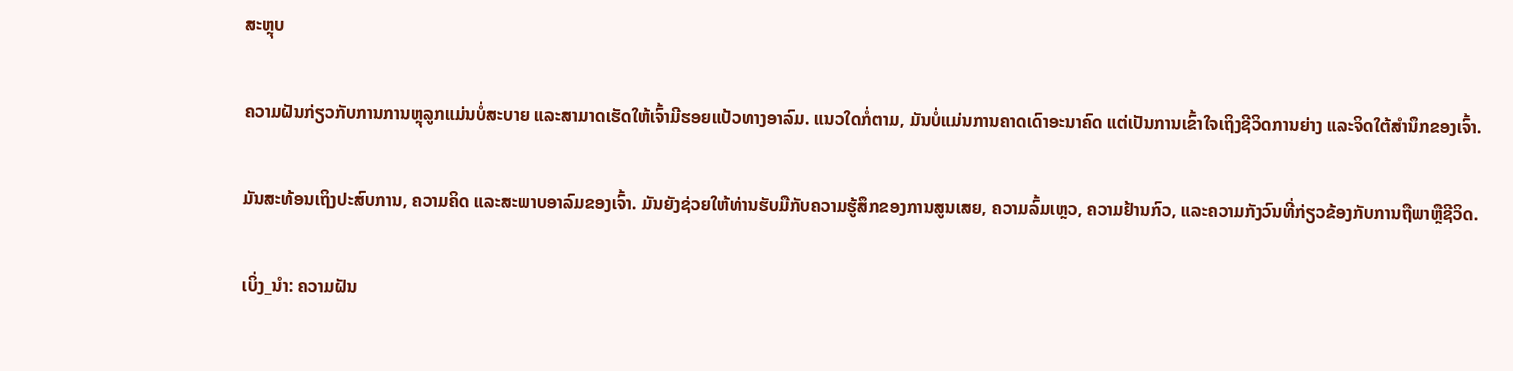ສະຫຼຸບ

ຄວາມຝັນກ່ຽວກັບການການຫຼຸລູກແມ່ນບໍ່ສະບາຍ ແລະສາມາດເຮັດໃຫ້ເຈົ້າມີຮອຍແປ້ວທາງອາລົມ. ແນວໃດກໍ່ຕາມ, ມັນບໍ່ແມ່ນການຄາດເດົາອະນາຄົດ ແຕ່ເປັນການເຂົ້າໃຈເຖິງຊີວິດການຍ່າງ ແລະຈິດໃຕ້ສຳນຶກຂອງເຈົ້າ.

ມັນສະທ້ອນເຖິງປະສົບການ, ຄວາມຄິດ ແລະສະພາບອາລົມຂອງເຈົ້າ. ມັນຍັງຊ່ວຍໃຫ້ທ່ານຮັບມືກັບຄວາມຮູ້ສຶກຂອງການສູນເສຍ, ຄວາມລົ້ມເຫຼວ, ຄວາມຢ້ານກົວ, ແລະຄວາມກັງວົນທີ່ກ່ຽວຂ້ອງກັບການຖືພາຫຼືຊີວິດ.

ເບິ່ງ_ນຳ: ຄວາມຝັນ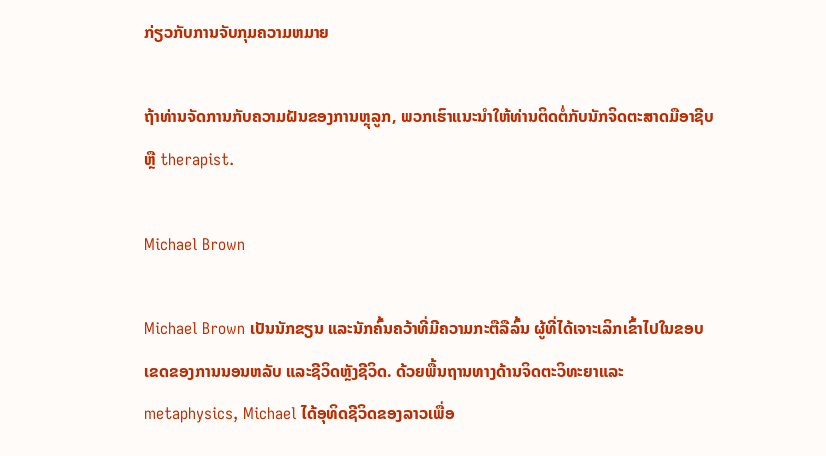ກ່ຽວກັບການຈັບກຸມຄວາມຫມາຍ

ຖ້າທ່ານຈັດການກັບຄວາມຝັນຂອງການຫຼຸລູກ, ພວກເຮົາແນະນໍາໃຫ້ທ່ານຕິດຕໍ່ກັບນັກຈິດຕະສາດມືອາຊີບຫຼື therapist.

Michael Brown

Michael Brown ເປັນນັກຂຽນ ແລະນັກຄົ້ນຄວ້າທີ່ມີຄວາມກະຕືລືລົ້ນ ຜູ້ທີ່ໄດ້ເຈາະເລິກເຂົ້າໄປໃນຂອບເຂດຂອງການນອນຫລັບ ແລະຊີວິດຫຼັງຊີວິດ. ດ້ວຍພື້ນຖານທາງດ້ານຈິດຕະວິທະຍາແລະ metaphysics, Michael ໄດ້ອຸທິດຊີວິດຂອງລາວເພື່ອ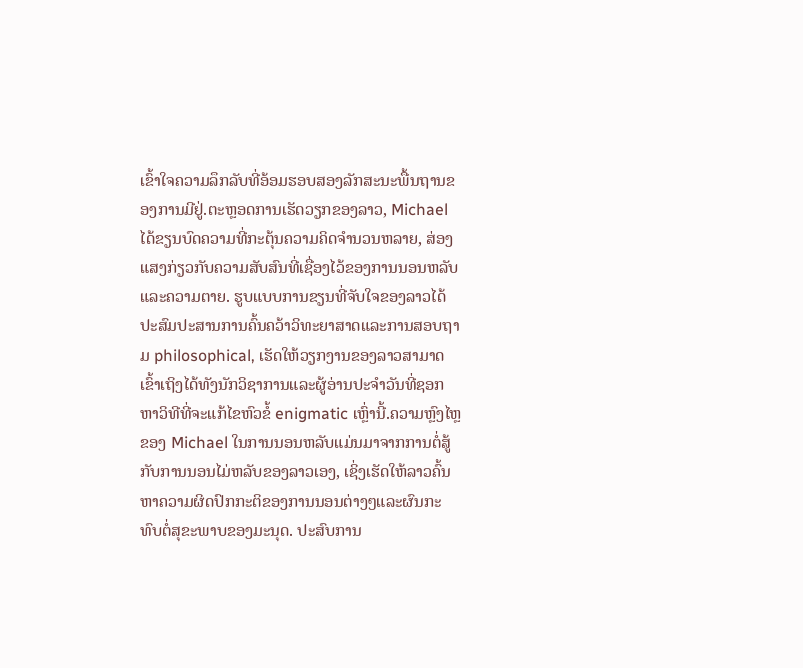ເຂົ້າໃຈຄວາມລຶກລັບທີ່ອ້ອມຮອບສອງລັກສະນະພື້ນຖານຂອງການມີຢູ່.ຕະຫຼອດການເຮັດວຽກຂອງລາວ, Michael ໄດ້ຂຽນບົດຄວາມທີ່ກະຕຸ້ນຄວາມຄິດຈໍານວນຫລາຍ, ສ່ອງແສງກ່ຽວກັບຄວາມສັບສົນທີ່ເຊື່ອງໄວ້ຂອງການນອນຫລັບແລະຄວາມຕາຍ. ຮູບແບບການຂຽນທີ່ຈັບໃຈຂອງລາວໄດ້ປະສົມປະສານການຄົ້ນຄວ້າວິທະຍາສາດແລະການສອບຖາມ philosophical, ເຮັດໃຫ້ວຽກງານຂອງລາວສາມາດເຂົ້າເຖິງໄດ້ທັງນັກວິຊາການແລະຜູ້ອ່ານປະຈໍາວັນທີ່ຊອກຫາວິທີທີ່ຈະແກ້ໄຂຫົວຂໍ້ enigmatic ເຫຼົ່ານີ້.ຄວາມຫຼົງໄຫຼຂອງ Michael ໃນການນອນຫລັບແມ່ນມາຈາກການຕໍ່ສູ້ກັບການນອນໄມ່ຫລັບຂອງລາວເອງ, ເຊິ່ງເຮັດໃຫ້ລາວຄົ້ນຫາຄວາມຜິດປົກກະຕິຂອງການນອນຕ່າງໆແລະຜົນກະທົບຕໍ່ສຸຂະພາບຂອງມະນຸດ. ປະສົບການ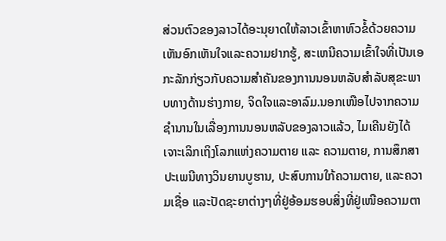ສ່ວນຕົວຂອງລາວໄດ້ອະນຸຍາດໃຫ້ລາວເຂົ້າຫາຫົວຂໍ້ດ້ວຍຄວາມເຫັນອົກເຫັນໃຈແລະຄວາມຢາກຮູ້, ສະເຫນີຄວາມເຂົ້າໃຈທີ່ເປັນເອກະລັກກ່ຽວກັບຄວາມສໍາຄັນຂອງການນອນຫລັບສໍາລັບສຸຂະພາບທາງດ້ານຮ່າງກາຍ, ຈິດໃຈແລະອາລົມ.ນອກເໜືອໄປຈາກຄວາມຊຳນານໃນເລື່ອງການນອນຫລັບຂອງລາວແລ້ວ, ໄມເຄີນຍັງໄດ້ເຈາະເລິກເຖິງໂລກແຫ່ງຄວາມຕາຍ ແລະ ຄວາມຕາຍ, ການສຶກສາປະເພນີທາງວິນຍານບູຮານ, ປະສົບການໃກ້ຄວາມຕາຍ, ແລະຄວາມເຊື່ອ ແລະປັດຊະຍາຕ່າງໆທີ່ຢູ່ອ້ອມຮອບສິ່ງທີ່ຢູ່ເໜືອຄວາມຕາ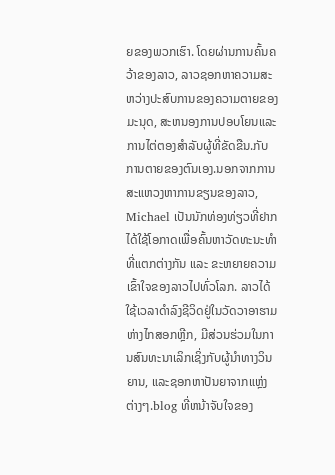ຍຂອງພວກເຮົາ. ໂດຍຜ່ານການຄົ້ນຄວ້າຂອງລາວ, ລາວຊອກຫາຄວາມສະຫວ່າງປະສົບການຂອງຄວາມຕາຍຂອງມະນຸດ, ສະຫນອງການປອບໂຍນແລະການໄຕ່ຕອງສໍາລັບຜູ້ທີ່ຂັດຂືນ.ກັບການຕາຍຂອງຕົນເອງ.ນອກຈາກການສະແຫວງຫາການຂຽນຂອງລາວ, Michael ເປັນນັກທ່ອງທ່ຽວທີ່ຢາກໄດ້ໃຊ້ໂອກາດເພື່ອຄົ້ນຫາວັດທະນະທຳທີ່ແຕກຕ່າງກັນ ແລະ ຂະຫຍາຍຄວາມເຂົ້າໃຈຂອງລາວໄປທົ່ວໂລກ. ລາວໄດ້ໃຊ້ເວລາດໍາລົງຊີວິດຢູ່ໃນວັດວາອາຮາມຫ່າງໄກສອກຫຼີກ, ມີສ່ວນຮ່ວມໃນການສົນທະນາເລິກເຊິ່ງກັບຜູ້ນໍາທາງວິນຍານ, ແລະຊອກຫາປັນຍາຈາກແຫຼ່ງຕ່າງໆ.blog ທີ່ຫນ້າຈັບໃຈຂອງ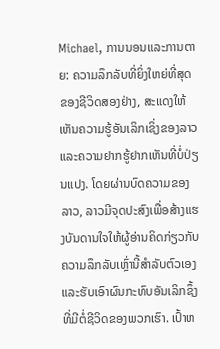Michael, ການນອນແລະການຕາຍ: ຄວາມລຶກລັບທີ່ຍິ່ງໃຫຍ່ທີ່ສຸດຂອງຊີວິດສອງຢ່າງ, ສະແດງໃຫ້ເຫັນຄວາມຮູ້ອັນເລິກເຊິ່ງຂອງລາວແລະຄວາມຢາກຮູ້ຢາກເຫັນທີ່ບໍ່ປ່ຽນແປງ. ໂດຍຜ່ານບົດຄວາມຂອງລາວ, ລາວມີຈຸດປະສົງເພື່ອສ້າງແຮງບັນດານໃຈໃຫ້ຜູ້ອ່ານຄິດກ່ຽວກັບຄວາມລຶກລັບເຫຼົ່ານີ້ສໍາລັບຕົວເອງແລະຮັບເອົາຜົນກະທົບອັນເລິກຊຶ້ງທີ່ມີຕໍ່ຊີວິດຂອງພວກເຮົາ. ເປົ້າຫ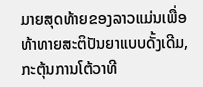ມາຍສຸດທ້າຍຂອງລາວແມ່ນເພື່ອທ້າທາຍສະຕິປັນຍາແບບດັ້ງເດີມ, ກະຕຸ້ນການໂຕ້ວາທີ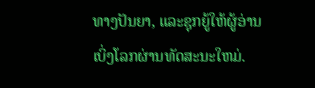ທາງປັນຍາ, ແລະຊຸກຍູ້ໃຫ້ຜູ້ອ່ານເບິ່ງໂລກຜ່ານທັດສະນະໃຫມ່.